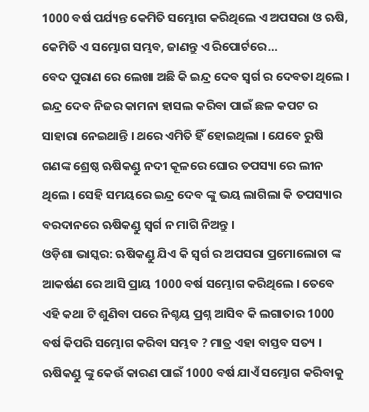1000 ବର୍ଷ ପର୍ଯ୍ୟନ୍ତ କେମିତି ସମ୍ଭୋଗ କରିଥିଲେ ଏ ଅପସରା ଓ ଋଷି, କେମିତି ଏ ସମ୍ଭୋଗ ସମ୍ଭବ, ଜାଣନ୍ତୁ ଏ ରିପୋର୍ଟରେ…
ବେଦ ପୁରାଣ ରେ ଲେଖା ଅଛି କି ଇନ୍ଦ୍ର ଦେବ ସ୍ଵର୍ଗ ର ଦେବତା ଥିଲେ । ଇନ୍ଦ୍ର ଦେବ ନିଜର କାମନା ହାସଲ କରିବା ପାଇଁ ଛଳ କପଟ ର ସାହାରା ନେଇଥାନ୍ତି । ଥରେ ଏମିତି ହିଁ ହୋଇଥିଲା । ଯେବେ ରୁଷି ଗଣଙ୍କ ଶ୍ରେଷ୍ଠ ଋଷିକଣ୍ଡୁ ନଦୀ କୂଳରେ ଘୋର ତପସ୍ୟା ରେ ଲୀନ ଥିଲେ । ସେହି ସମୟରେ ଇନ୍ଦ୍ର ଦେବ ଙ୍କୁ ଭୟ ଲାଗିଲା କି ତପସ୍ୟାର ବରଦାନରେ ଋଷିକଣ୍ଡୁ ସ୍ଵର୍ଗ ନ ମାଗି ନିଅନ୍ତୁ ।
ଓଡ଼ିଶା ଭାସ୍କର: ଋଷିକଣ୍ଡୁ ଯିଏ କି ସ୍ଵର୍ଗ ର ଅପସରା ପ୍ରମୋଲୋଚା ଙ୍କ ଆକର୍ଷଣ ରେ ଆସି ପ୍ରାୟ 1000 ବର୍ଷ ସମ୍ଭୋଗ କରିଥିଲେ । ତେବେ ଏହି କଥା ଟି ଶୁଣିବା ପରେ ନିଶ୍ଚୟ ପ୍ରଶ୍ନ ଆସିବ କି ଲଗାତାର 1000 ବର୍ଷ କିପରି ସମ୍ଭୋଗ କରିବା ସମ୍ଭବ ? ମାତ୍ର ଏହା ବାସ୍ତବ ସତ୍ୟ । ଋଷିକଣ୍ଡୁ ଙ୍କୁ କେଉଁ କାରଣ ପାଇଁ 1000 ବର୍ଷ ଯାଏଁ ସମ୍ଭୋଗ କରିବାକୁ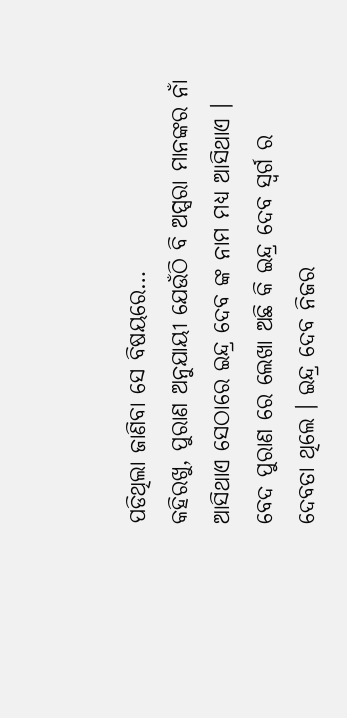ପଡିଥିଲା ଜାଣିବା ସେ ବିଷୟରେ…
କହିରଖୁ, ପୁରାଣ ଅନୁଯାୟୀ ଯେଉଁଠି ବି ଅପ୍ସରା ମାନଙ୍କର ନାଁ ଆସିଥାଏ ସେଠାରେ ଇନ୍ଦ୍ର ଦେବ ଙ୍କ ନାମ ମଧ୍ୟ ଆସିଥାଏ ।
ବେଦ ପୁରାଣ ରେ ଲେଖା ଅଛି କି ଇନ୍ଦ୍ର ଦେବ ସ୍ଵର୍ଗ ର ଦେବତା ଥିଲେ । ଇନ୍ଦ୍ର ଦେବ ନିଜର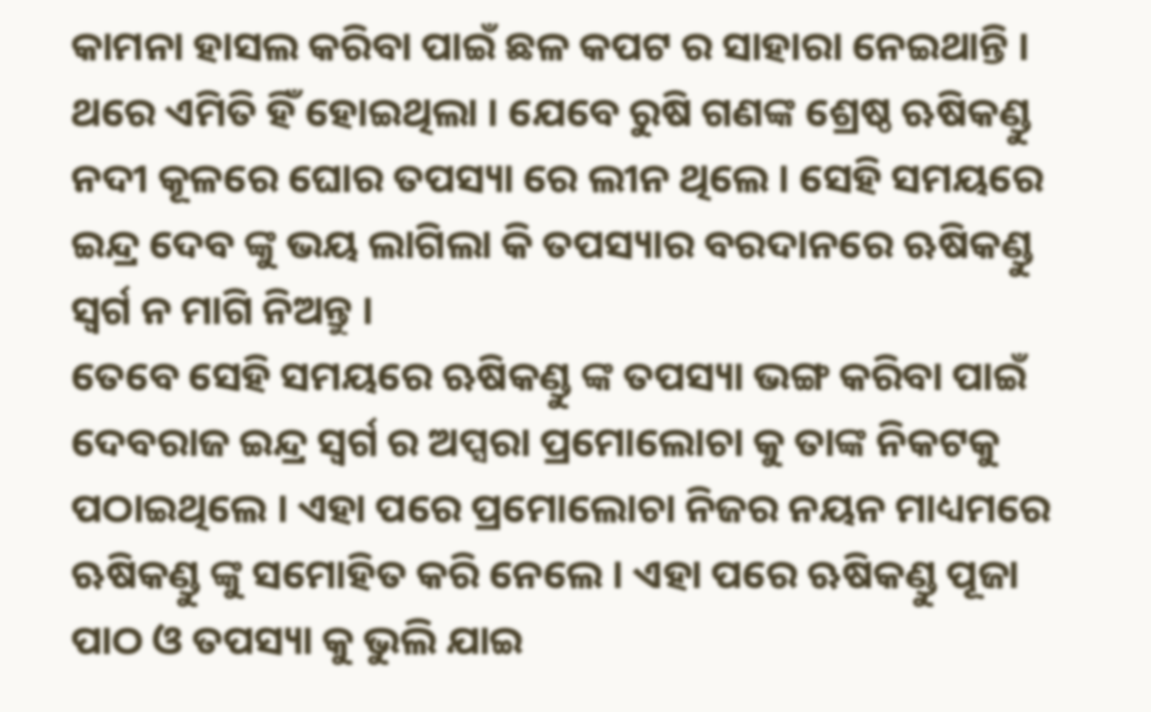କାମନା ହାସଲ କରିବା ପାଇଁ ଛଳ କପଟ ର ସାହାରା ନେଇଥାନ୍ତି । ଥରେ ଏମିତି ହିଁ ହୋଇଥିଲା । ଯେବେ ରୁଷି ଗଣଙ୍କ ଶ୍ରେଷ୍ଠ ଋଷିକଣ୍ଡୁ ନଦୀ କୂଳରେ ଘୋର ତପସ୍ୟା ରେ ଲୀନ ଥିଲେ । ସେହି ସମୟରେ ଇନ୍ଦ୍ର ଦେବ ଙ୍କୁ ଭୟ ଲାଗିଲା କି ତପସ୍ୟାର ବରଦାନରେ ଋଷିକଣ୍ଡୁ ସ୍ଵର୍ଗ ନ ମାଗି ନିଅନ୍ତୁ ।
ତେବେ ସେହି ସମୟରେ ଋଷିକଣ୍ଡୁ ଙ୍କ ତପସ୍ୟା ଭଙ୍ଗ କରିବା ପାଇଁ ଦେବରାଜ ଇନ୍ଦ୍ର ସ୍ଵର୍ଗ ର ଅପ୍ସରା ପ୍ରମୋଲୋଚା କୁ ତାଙ୍କ ନିକଟକୁ ପଠାଇଥିଲେ । ଏହା ପରେ ପ୍ରମୋଲୋଚା ନିଜର ନୟନ ମାଧ୍ୟମରେ ଋଷିକଣ୍ଡୁ ଙ୍କୁ ସମୋହିତ କରି ନେଲେ । ଏହା ପରେ ଋଷିକଣ୍ଡୁ ପୂଜା ପାଠ ଓ ତପସ୍ୟା କୁ ଭୁଲି ଯାଇ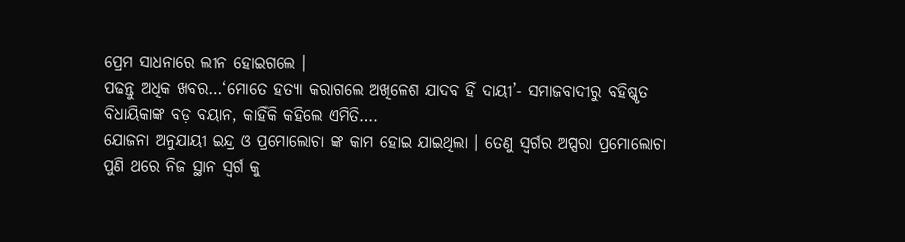ପ୍ରେମ ସାଧନାରେ ଲୀନ ହୋଇଗଲେ ।
ପଢନ୍ତୁ ଅଧିକ ଖବର…‘ମୋତେ ହତ୍ୟା କରାଗଲେ ଅଖିଳେଶ ଯାଦବ ହିଁ ଦାୟୀ’- ସମାଜବାଦୀରୁ ବହିଷ୍କୃତ ବିଧାୟିକାଙ୍କ ବଡ଼ ବୟାନ, କାହିଁକି କହିଲେ ଏମିତି….
ଯୋଜନା ଅନୁଯାୟୀ ଇନ୍ଦ୍ର ଓ ପ୍ରମୋଲୋଚା ଙ୍କ କାମ ହୋଇ ଯାଇଥିଲା । ତେଣୁ ସ୍ଵର୍ଗର ଅପ୍ସରା ପ୍ରମୋଲୋଚା ପୁଣି ଥରେ ନିଜ ସ୍ଥାନ ସ୍ଵର୍ଗ କୁ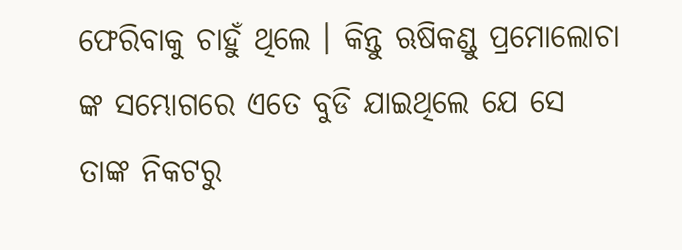ଫେରିବାକୁ ଚାହୁଁ ଥିଲେ । କିନ୍ତୁ ଋଷିକଣ୍ଡୁ ପ୍ରମୋଲୋଚା ଙ୍କ ସମ୍ଭୋଗରେ ଏତେ ବୁଡି ଯାଇଥିଲେ ଯେ ସେ ତାଙ୍କ ନିକଟରୁ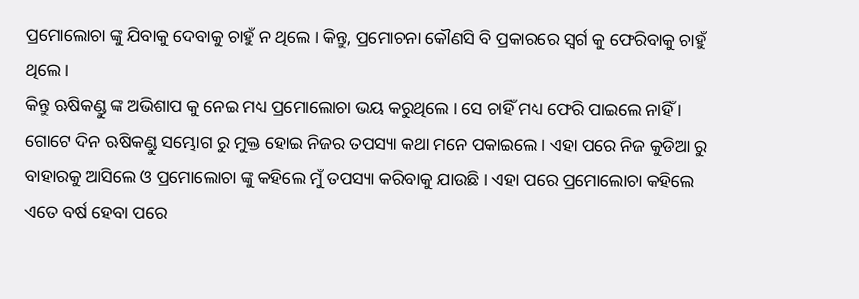ପ୍ରମୋଲୋଚା ଙ୍କୁ ଯିବାକୁ ଦେବାକୁ ଚାହୁଁ ନ ଥିଲେ । କିନ୍ତୁ, ପ୍ରମୋଚନା କୌଣସି ବି ପ୍ରକାରରେ ସ୍ଵର୍ଗ କୁ ଫେରିବାକୁ ଚାହୁଁ ଥିଲେ ।
କିନ୍ତୁ ଋଷିକଣ୍ଡୁ ଙ୍କ ଅଭିଶାପ କୁ ନେଇ ମଧ୍ୟ ପ୍ରମୋଲୋଚା ଭୟ କରୁଥିଲେ । ସେ ଚାହିଁ ମଧ୍ୟ ଫେରି ପାଇଲେ ନାହିଁ । ଗୋଟେ ଦିନ ଋଷିକଣ୍ଡୁ ସମ୍ଭୋଗ ରୁ ମୁକ୍ତ ହୋଇ ନିଜର ତପସ୍ୟା କଥା ମନେ ପକାଇଲେ । ଏହା ପରେ ନିଜ କୁଡିଆ ରୁ ବାହାରକୁ ଆସିଲେ ଓ ପ୍ରମୋଲୋଚା ଙ୍କୁ କହିଲେ ମୁଁ ତପସ୍ୟା କରିବାକୁ ଯାଉଛି । ଏହା ପରେ ପ୍ରମୋଲୋଚା କହିଲେ ଏତେ ବର୍ଷ ହେବା ପରେ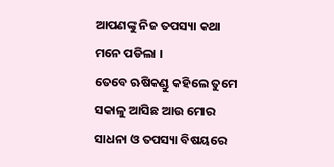ଆପଣଙ୍କୁ ନିଜ ତପସ୍ୟା କଥା ମନେ ପଡିଲା ।
ତେବେ ଋଷିକଣ୍ଡୁ କହିଲେ ତୁମେ ସକାଳୁ ଆସିଛ ଆଉ ମୋର ସାଧନା ଓ ତପସ୍ୟା ବିଷୟରେ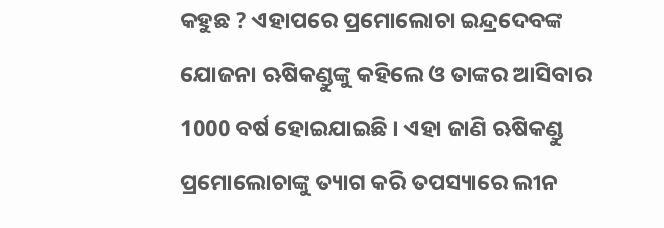କହୁଛ ? ଏହାପରେ ପ୍ରମୋଲୋଚା ଇନ୍ଦ୍ରଦେବଙ୍କ ଯୋଜନା ଋଷିକଣ୍ଡୁଙ୍କୁ କହିଲେ ଓ ତାଙ୍କର ଆସିବାର 1000 ବର୍ଷ ହୋଇଯାଇଛି । ଏହା ଜାଣି ଋଷିକଣ୍ଡୁ ପ୍ରମୋଲୋଚାଙ୍କୁ ତ୍ୟାଗ କରି ତପସ୍ୟାରେ ଲୀନ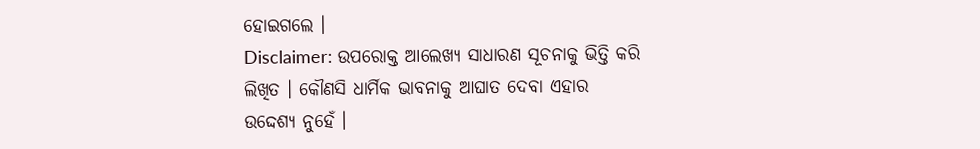ହୋଇଗଲେ ।
Disclaimer: ଉପରୋକ୍ତ ଆଲେଖ୍ୟ ସାଧାରଣ ସୂଚନାକୁ ଭିତ୍ତି କରି ଲିଖିତ । କୌଣସି ଧାର୍ମିକ ଭାବନାକୁ ଆଘାତ ଦେବା ଏହାର ଉଦ୍ଦେଶ୍ଯ ନୁହେଁ ।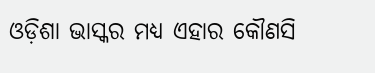ଓଡ଼ିଶା ଭାସ୍କର ମଧ୍ଯ ଏହାର କୌଣସି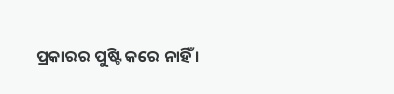ପ୍ରକାରର ପୁଷ୍ଟି କରେ ନାହିଁ ।